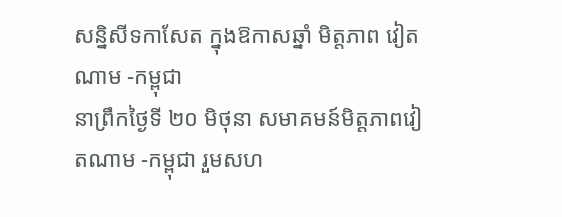សន្និសីទកាសែត ក្នុងឱកាសឆ្នាំ មិត្តភាព វៀតណាម -កម្ពុជា
នាព្រឹកថ្ងៃទី ២០ មិថុនា សមាគមន៍មិត្តភាពវៀតណាម -កម្ពុជា រួមសហ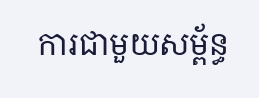ការជាមួយសម្ព័ន្ធ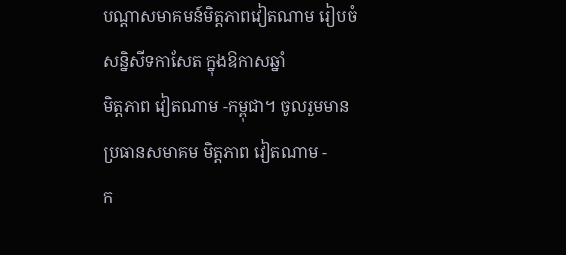បណ្ដាសមាគមន៍មិត្តភាពវៀតណាម រៀបចំ សន្និសីទកាសែត ក្នុងឱកាសឆ្នាំ
មិត្តភាព វៀតណាម -កម្ពុជា។ ចូលរួមមាន ប្រធានសមាគម មិត្តភាព វៀតណាម -
ក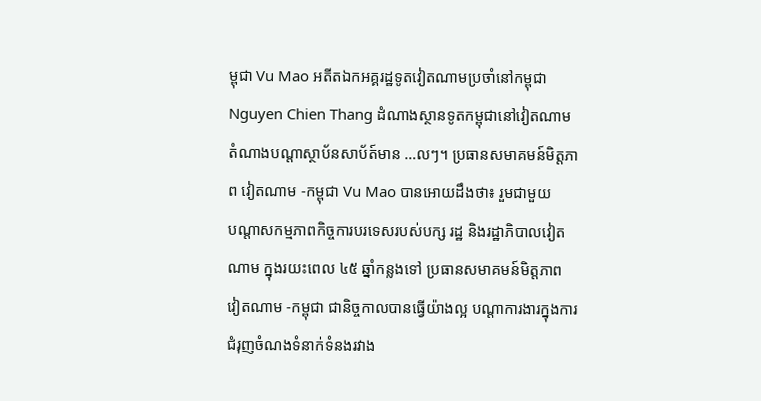ម្ពុជា Vu Mao អតីតឯកអគ្គរដ្ឋទូតវៀតណាមប្រចាំនៅកម្ពុជា Nguyen Chien Thang ដំណាងស្ថានទូតកម្ពុជានៅវៀតណាម តំណាងបណ្ដាស្ថាប័នសាប័ត៍មាន …លៗ។ ប្រធានសមាគមន៍មិត្តភាព វៀតណាម -កម្ពុជា Vu Mao បានអោយដឹងថា៖ រួមជាមួយ
បណ្ដាសកម្មភាពកិច្ចការបរទេសរបស់បក្ស រដ្ឋ និងរដ្ឋាភិបាលវៀតណាម ក្នុងរយះពេល ៤៥ ឆ្នាំកន្លងទៅ ប្រធានសមាគមន៍មិត្តភាព វៀតណាម -កម្ពុជា ជានិច្ចកាលបានធ្វើយ៉ាងល្អ បណ្ដាការងារក្នុងការជំរុញចំណងទំនាក់ទំនងរវាង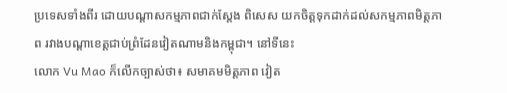ប្រទេសទាំងពីរ ដោយបណ្ដាសកម្មភាពជាក់ស្ដែង ពិសេស យកចិត្តទុកដាក់ដល់សកម្មភាពមិត្តភាព រវាងបណ្ដាខេត្តជាប់ព្រំដែនវៀតណាមនិងកម្ពុជា។ នៅទីនេះ
លោក Vu Mao ក៏លើកច្បាស់ថា៖ សមាគមមិត្តភាព វៀត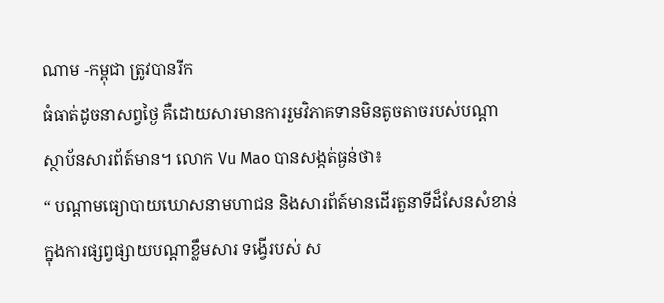ណាម -កម្ពុជា ត្រូវបានរីក
ធំធាត់ដូចនាសព្វថ្ងៃ គឺដោយសារមានការរួមវិភាគទានមិនតូចតាចរបស់បណ្ដា
ស្ថាប័នសារព័ត៍មាន។ លោក Vu Mao បានសង្កត់ធ្ងន់ថា៖
“ បណ្ដាមធ្យោបាយឃោសនាមហាជន និងសារព័ត៍មានដើរតួនាទីដ៏សែនសំខាន់
ក្នុងការផ្សព្វផ្សាយបណ្ដាខ្លឹមសារ ទង្វើរបស់ ស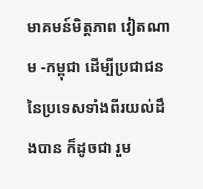មាគមន៍មិត្តភាព វៀតណាម -កម្ពុជា ដើម្បីប្រជាជននៃប្រទេសទាំងពីរយល់ដឹងបាន ក៏ដូចជា រួម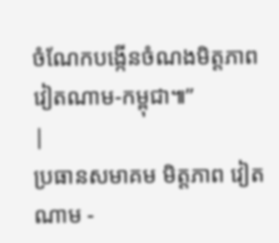ចំណែកបង្កើនចំណងមិត្តភាព វៀតណាម-កម្ពុជា៕”
|
ប្រធានសមាគម មិត្តភាព វៀតណាម -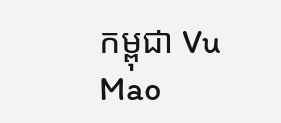កម្ពុជា Vu Mao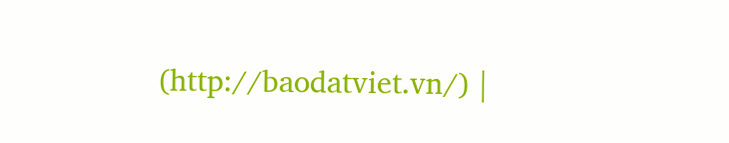(http://baodatviet.vn/) |